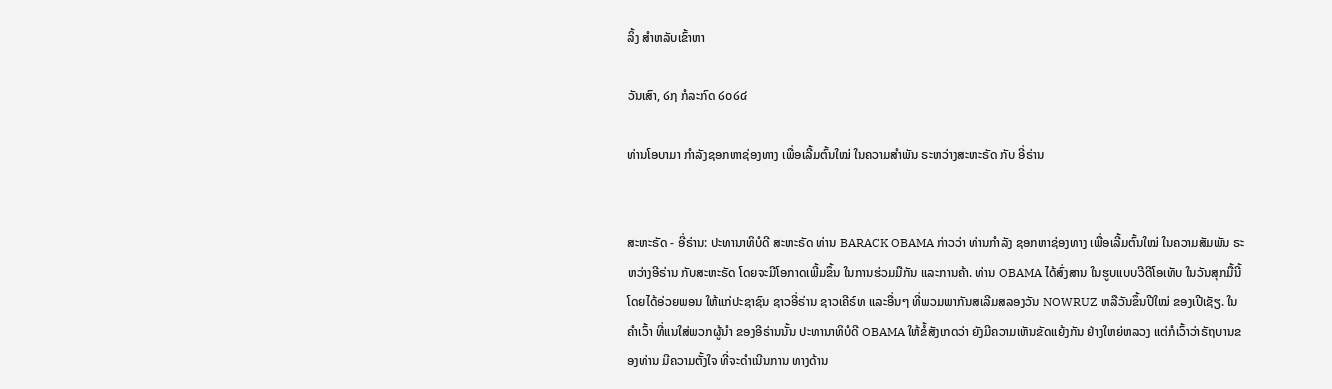ລິ້ງ ສຳຫລັບເຂົ້າຫາ

ວັນເສົາ, ໒໗ ກໍລະກົດ ໒໐໒໔

ທ່ານໂອບາມາ ກຳລັງຊອກຫາຊ່ອງທາງ ເພື່ອເລີ້ມຕົ້ນໃໝ່ ໃນຄວາມສຳພັນ ຣະຫວ່າງສະຫະຣັດ ກັບ ອີ່ຣ່ານ


ສະຫະຣັດ - ອີ່ຣ່ານ: ປະທານາທິບໍດີ ສະຫະຣັດ ທ່ານ BARACK OBAMA ກ່າວວ່າ ທ່ານກຳລັງ ຊອກຫາຊ່ອງທາງ ເພື່ອເລີ້ມຕົ້ນໃໝ່ ໃນຄວາມສັມພັນ ຣະຫວ່າງອີຣ່ານ ກັບສະຫະຣັດ ໂດຍຈະມີໂອກາດເພີ້ມຂຶ້ນ ໃນການຮ່ວມມືກັນ ແລະການຄ້າ. ທ່ານ OBAMA ໄດ້ສົ່ງສານ ໃນຮູບແບບວີດີໂອເທັບ ໃນວັນສຸກມື້ນີ້ ໂດຍໄດ້ອ່ວຍພອນ ໃຫ້ແກ່ປະຊາຊົນ ຊາວອີ່ຣ່ານ ຊາວເຄີຣ໌ທ ແລະອື່ນໆ ທີ່ພວມພາກັນສເລີມສລອງວັນ NOWRUZ ຫລືວັນຂຶ້ນປີໃໝ່ ຂອງເປີເຊັຽ. ໃນຄຳເວົ້າ ທີ່ແນໃສ່ພວກຜູ້ນຳ ຂອງອີຣ່ານນັ້ນ ປະທານາທິບໍດີ OBAMA ໃຫ້ຂໍ້ສັງເກດວ່າ ຍັງມີຄວາມເຫັນຂັດແຍ້ງກັນ ຢ່າງໃຫຍ່ຫລວງ ແຕ່ກໍເວົ້າວ່າຣັຖບານຂອງທ່ານ ມີຄວາມຕັ້ງໃຈ ທີ່ຈະດຳເນີນການ ທາງດ້ານ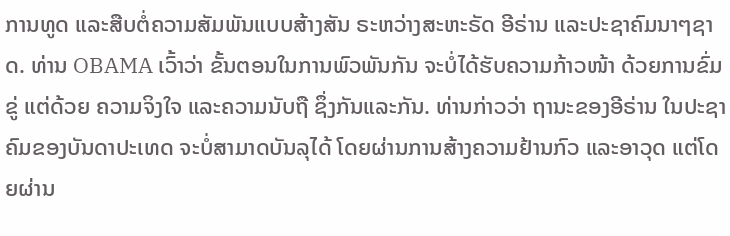ການທູດ ແລະສືບຕໍ່ຄວາມສັມພັນແບບສ້າງສັນ ຣະຫວ່າງສະຫະຣັດ ອີຣ່ານ ແລະປະຊາຄົມນາໆຊາດ. ທ່ານ OBAMA ເວົ້າວ່າ ຂັ້ນຕອນໃນການພົວພັນກັນ ຈະບໍ່ໄດ້ຮັບຄວາມກ້າວໜ້າ ດ້ວຍການຂົ່ມຂູ່ ແຕ່ດ້ວຍ ຄວາມຈິງໃຈ ແລະຄວາມນັບຖື ຊຶ່ງກັນແລະກັນ. ທ່ານກ່າວວ່າ ຖານະຂອງອີຣ່ານ ໃນປະຊາຄົມຂອງບັນດາປະເທດ ຈະບໍ່ສາມາດບັນລຸໄດ້ ໂດຍຜ່ານການສ້າງຄວາມຢ້ານກົວ ແລະອາວຸດ ແຕ່ໂດຍຜ່ານ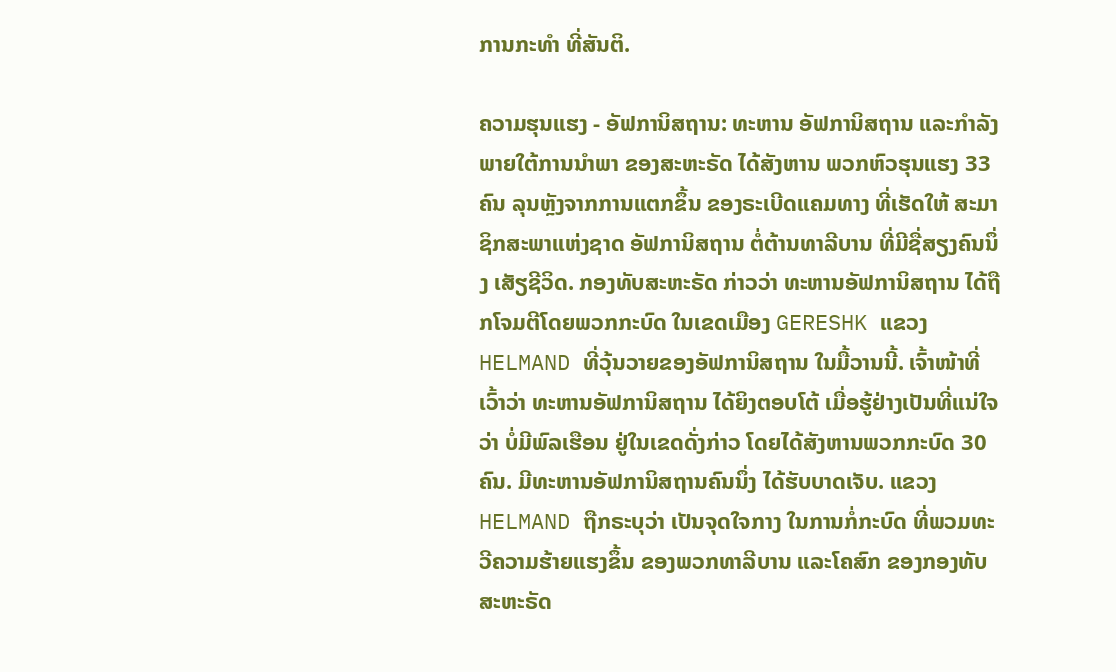ການກະທຳ ທີ່ສັນຕິ.

ຄວາມຮຸນແຮງ - ອັຟການິສຖານ: ທະຫານ ອັຟການິສຖານ ແລະກຳລັງ ພາຍໃຕ້ການນຳພາ ຂອງສະຫະຣັດ ໄດ້ສັງຫານ ພວກຫົວຮຸນແຮງ 33 ຄົນ ລຸນຫຼັງຈາກການແຕກຂຶ້ນ ຂອງຣະເບີດແຄມທາງ ທີ່ເຮັດໃຫ້ ສະມາຊິກສະພາແຫ່ງຊາດ ອັຟການິສຖານ ຕໍ່ຕ້ານທາລີບານ ທີ່ມີຊື່ສຽງຄົນນຶ່ງ ເສັຽຊີວິດ. ກອງທັບສະຫະຣັດ ກ່າວວ່າ ທະຫານອັຟການິສຖານ ໄດ້ຖືກໂຈມຕີໂດຍພວກກະບົດ ໃນເຂດເມືອງ GERESHK ແຂວງ HELMAND ທີ່ວຸ້ນວາຍຂອງອັຟການິສຖານ ໃນມື້ວານນີ້. ເຈົ້າໜ້າທີ່ເວົ້າວ່າ ທະຫານອັຟການິສຖານ ໄດ້ຍິງຕອບໂຕ້ ເມື່ອຮູ້ຢ່າງເປັນທີ່ແນ່ໃຈວ່າ ບໍ່ມີພົລເຮືອນ ຢູ່ໃນເຂດດັ່ງກ່າວ ໂດຍໄດ້ສັງຫານພວກກະບົດ 30 ຄົນ. ມີທະຫານອັຟການິສຖານຄົນນຶ່ງ ໄດ້ຮັບບາດເຈັບ. ແຂວງ HELMAND ຖືກຣະບຸວ່າ ເປັນຈຸດໃຈກາງ ໃນການກໍ່ກະບົດ ທີ່ພວມທະວີຄວາມຮ້າຍແຮງຂຶ້ນ ຂອງພວກທາລີບານ ແລະໂຄສົກ ຂອງກອງທັບສະຫະຣັດ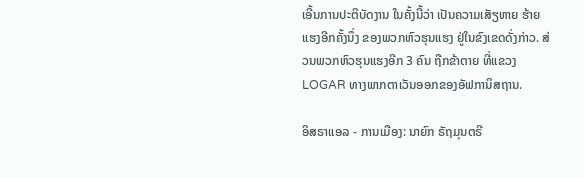ເອີ້ນການປະຕິບັດງານ ໃນຄັ້ງນີ້ວ່າ ເປັນຄວາມເສັຽຫາຍ ຮ້າຍແຮງອີກຄັ້ງນຶ່ງ ຂອງພວກຫົວຮຸນແຮງ ຢູ່ໃນຂົງເຂດດັ່ງກ່າວ. ສ່ວນພວກຫົວຮຸນແຮງອີກ 3 ຄົນ ຖືກຂ້າຕາຍ ທີ່ແຂວງ LOGAR ທາງພາກຕາເວັນອອກຂອງອັຟການິສຖານ.

ອິສຣາແອລ - ການເມືອງ: ນາຍົກ ຣັຖມຸນຕຣີ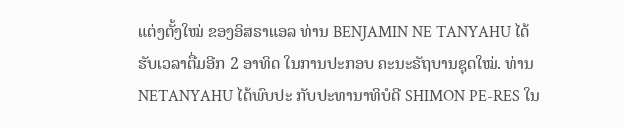ແຕ່ງຕັ້ງໃໝ່ ຂອງອິສຣາແອລ ທ່ານ BENJAMIN NE TANYAHU ໄດ້ຮັບເວລາຕື່ມອີກ 2 ອາທິດ ໃນການປະກອບ ຄະນະຣັຖບານຊຸດໃໝ່. ທ່ານ NETANYAHU ໄດ້ພົບປະ ກັບປະທານາທິບໍດີ SHIMON PE-RES ໃນ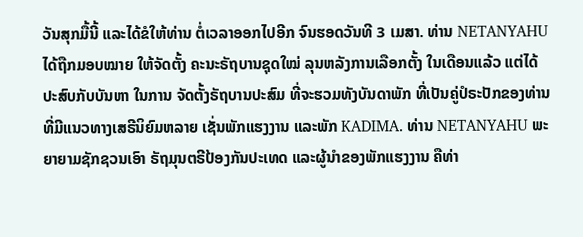ວັນສຸກມື້ນີ້ ແລະໄດ້ຂໍໃຫ້ທ່ານ ຕໍ່ເວລາອອກໄປອີກ ຈົນຮອດວັນທີ 3 ເມສາ. ທ່ານ NETANYAHU ໄດ້ຖືກມອບໝາຍ ໃຫ້ຈັດຕັ້ງ ຄະນະຣັຖບານຊຸດໃໝ່ ລຸນຫລັງການເລືອກຕັ້ງ ໃນເດືອນແລ້ວ ແຕ່ໄດ້ປະສົບກັບບັນຫາ ໃນການ ຈັດຕັ້ງຣັຖບານປະສົມ ທີ່ຈະຮວມທັງບັນດາພັກ ທີ່ເປັນຄູ່ປໍຣະປັກຂອງທ່ານ ທີ່ມີແນວທາງເສຣີນິຍົມຫລາຍ ເຊັ່ນພັກແຮງງານ ແລະພັກ KADIMA. ທ່ານ NETANYAHU ພະຍາຍາມຊັກຊວນເອົາ ຣັຖມຸນຕຣີປ້ອງກັນປະເທດ ແລະຜູ້ນຳຂອງພັກແຮງງານ ຄືທ່າ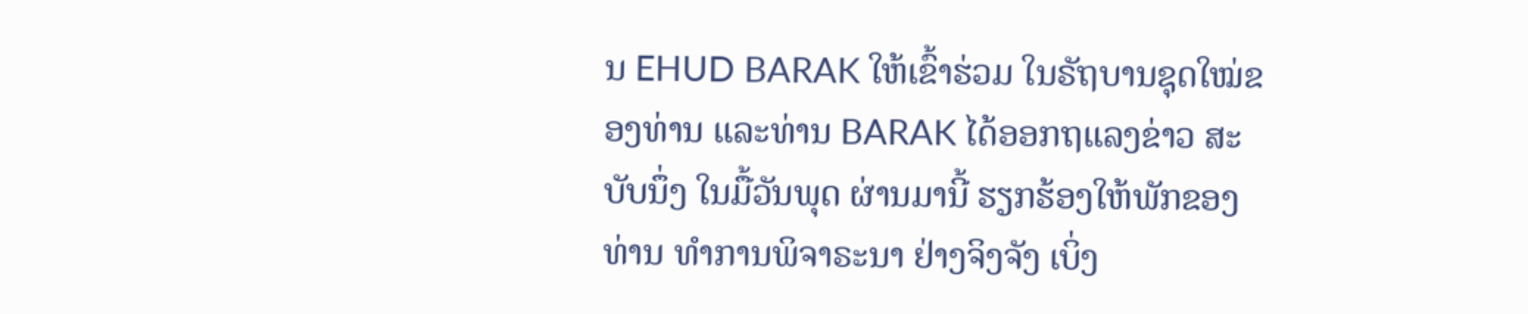ນ EHUD BARAK ໃຫ້ເຂົ້າຮ່ວມ ໃນຣັຖບານຊຸດໃໝ່ຂອງທ່ານ ແລະທ່ານ BARAK ໄດ້ອອກຖແລງຂ່າວ ສະບັບນຶ່ງ ໃນມື້ວັນພຸດ ຜ່ານມານີ້ ຮຽກຮ້ອງໃຫ້ພັກຂອງທ່ານ ທຳການພິຈາຣະນາ ຢ່າງຈິງຈັງ ເບິ່ງ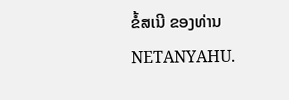ຂໍ້ສເນີ ຂອງທ່ານ NETANYAHU.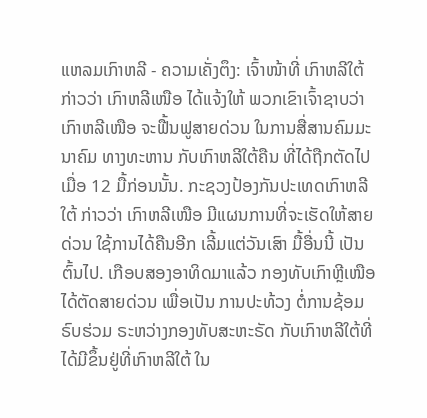ແຫລມເກົາຫລີ - ຄວາມເຄັ່ງຕຶງ: ເຈົ້າໜ້າທີ່ ເກົາຫລີໃຕ້ ກ່າວວ່າ ເກົາຫລີເໜືອ ໄດ້ແຈ້ງໃຫ້ ພວກເຂົາເຈົ້າຊາບວ່າ ເກົາຫລີເໜືອ ຈະຟື້ນຟູສາຍດ່ວນ ໃນການສື່ສານຄົມມະນາຄົມ ທາງທະຫານ ກັບເກົາຫລີໃຕ້ຄືນ ທີ່ໄດ້ຖືກຕັດໄປເມື່ອ 12 ມື້ກ່ອນນັ້ນ. ກະຊວງປ້ອງກັນປະເທດເກົາຫລີໃຕ້ ກ່າວວ່າ ເກົາຫລີເໜືອ ມີແຜນການທີ່ຈະເຮັດໃຫ້ສາຍດ່ວນ ໃຊ້ການໄດ້ຄືນອີກ ເລີ້ມແຕ່ວັນເສົາ ມື້ອື່ນນີ້ ເປັນຕົ້ນໄປ. ເກືອບສອງອາທິດມາແລ້ວ ກອງທັບເກົາຫຼີເໜືອ ໄດ້ຕັດສາຍດ່ວນ ເພື່ອເປັນ ການປະທ້ວງ ຕໍ່ການຊ້ອມຣົບຮ່ວມ ຣະຫວ່າງກອງທັບສະຫະຣັດ ກັບເກົາຫລີໃຕ້ທີ່ ໄດ້ມີຂຶ້ນຢູ່ທີ່ເກົາຫລີໃຕ້ ໃນ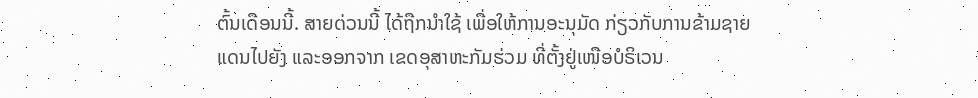ຕົ້ນເດືອນນີ້. ສາຍດ່ວນນີ້ ໄດ້ຖືກນຳໃຊ້ ເພື່ອໃຫ້ການອະນຸມັດ ກ່ຽວກັບການຂ້າມຊາຍແດນໄປຍັງ ແລະອອກຈາກ ເຂດອຸສາຫະກັມຮ່ວມ ທີ່ຕັ້ງຢູ່ເໜືອບໍຣິເວນ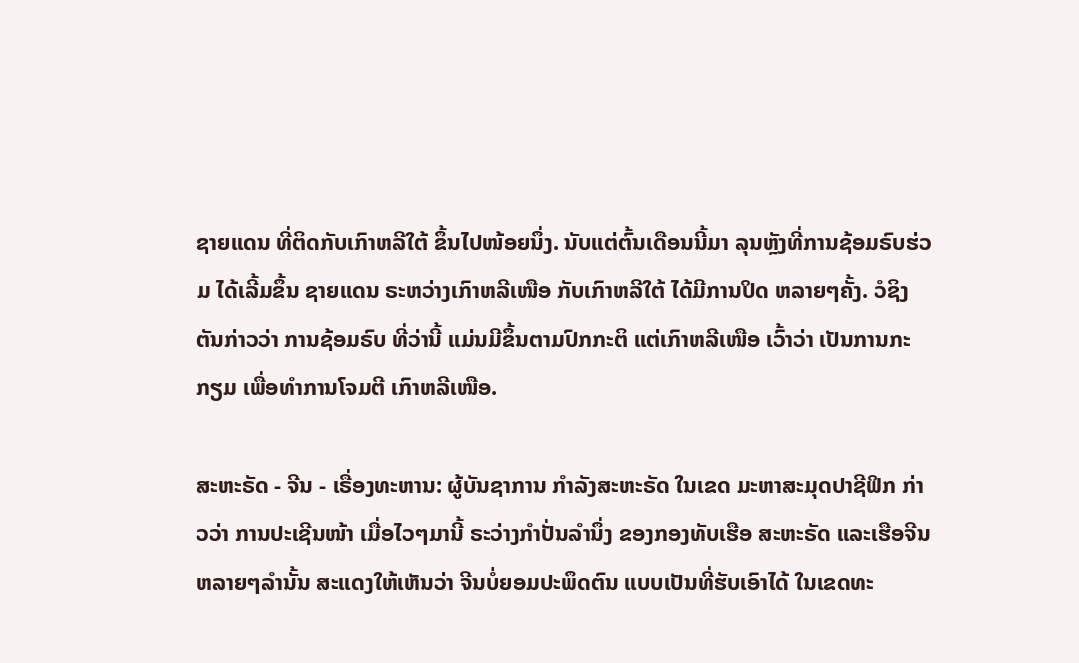ຊາຍແດນ ທີ່ຕິດກັບເກົາຫລີໃຕ້ ຂຶ້ນໄປໜ້ອຍນຶ່ງ. ນັບແຕ່ຕົ້ນເດືອນນີ້ມາ ລຸນຫຼັງທີ່ການຊ້ອມຣົບຮ່ວມ ໄດ້ເລີ້ມຂຶ້ນ ຊາຍແດນ ຣະຫວ່າງເກົາຫລີເໜືອ ກັບເກົາຫລີໃຕ້ ໄດ້ມີການປິດ ຫລາຍໆຄັ້ງ. ວໍຊິງຕັນກ່າວວ່າ ການຊ້ອມຣົບ ທີ່ວ່ານີ້ ແມ່ນມີຂຶ້ນຕາມປົກກະຕິ ແຕ່ເກົາຫລີເໜືອ ເວົ້າວ່າ ເປັນການກະກຽມ ເພື່ອທຳການໂຈມຕີ ເກົາຫລີເໜືອ.

ສະຫະຣັດ - ຈີນ - ເຣື່ອງທະຫານ: ຜູ້ບັນຊາການ ກຳລັງສະຫະຣັດ ໃນເຂດ ມະຫາສະມຸດປາຊີຟິກ ກ່າວວ່າ ການປະເຊີນໜ້າ ເມື່ອໄວໆມານີ້ ຣະວ່າງກຳປັ່ນລຳນຶ່ງ ຂອງກອງທັບເຮືອ ສະຫະຣັດ ແລະເຮືອຈີນ ຫລາຍໆລຳນັ້ນ ສະແດງໃຫ້ເຫັນວ່າ ຈີນບໍ່ຍອມປະພຶດຕົນ ແບບເປັນທີ່ຮັບເອົາໄດ້ ໃນເຂດທະ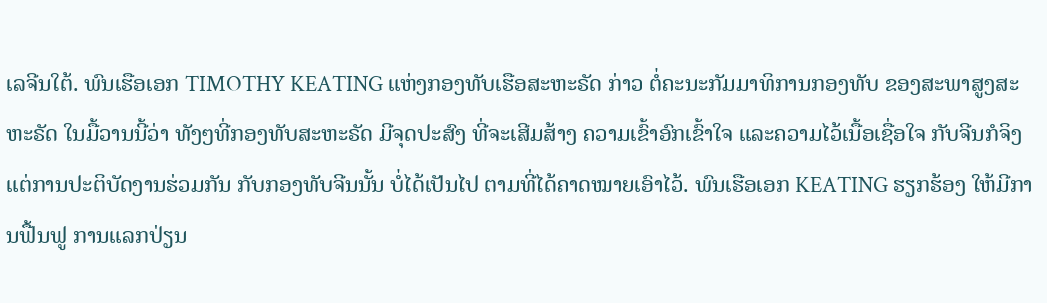ເລຈີນໃຕ້. ພົນເຮືອເອກ TIMOTHY KEATING ແຫ່ງກອງທັບເຮືອສະຫະຣັດ ກ່າວ ຕໍ່ຄະນະກັມມາທິການກອງທັບ ຂອງສະພາສູງສະຫະຣັດ ໃນມື້ວານນີ້ວ່າ ທັງໆທີ່ກອງທັບສະຫະຣັດ ມີຈຸດປະສົງ ທີ່ຈະເສີມສ້າງ ຄວາມເຂົ້າອົກເຂົ້າໃຈ ແລະຄວາມໄວ້ເນື້ອເຊື່ອໃຈ ກັບຈີນກໍຈິງ ແຕ່ການປະຕິບັດງານຮ່ວມກັນ ກັບກອງທັບຈີນນັ້ນ ບໍ່ໄດ້ເປັນໄປ ຕາມທີ່ໄດ້ຄາດໝາຍເອົາໄວ້. ພົນເຮືອເອກ KEATING ຮຽກຮ້ອງ ໃຫ້ມີການຟື້ນຟູ ການແລກປ່ຽນ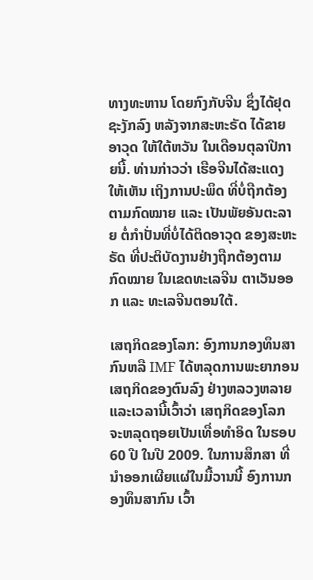ທາງທະຫານ ໂດຍກົງກັບຈີນ ຊຶ່ງໄດ້ຢຸດຊະງັກລົງ ຫລັງຈາກສະຫະຣັດ ໄດ້ຂາຍອາວຸດ ໃຫ້ໃຕ້ຫວັນ ໃນເດືອນຕຸລາປີກາຍນີ້. ທ່ານກ່າວວ່າ ເຮືອຈີນໄດ້ສະແດງໃຫ້ເຫັນ ເຖິງການປະພຶດ ທີ່ບໍ່ຖືກຕ້ອງຕາມກົດໝາຍ ແລະ ເປັນພັຍອັນຕະລາຍ ຕໍ່ກຳປັ່ນທີ່ບໍ່ໄດ້ຕິດອາວຸດ ຂອງສະຫະຣັດ ທີ່ປະຕິບັດງານຢ່າງຖືກຕ້ອງຕາມກົດໝາຍ ໃນເຂດທະເລຈີນ ຕາເວັນອອກ ແລະ ທະເລຈີນຕອນໃຕ້.

ເສຖກິດຂອງໂລກ: ອົງການກອງທຶນສາກົນຫລື IMF ໄດ້ຫລຸດການພະຍາກອນ ເສຖກິດຂອງຕົນລົງ ຢ່າງຫລວງຫລາຍ ແລະເວລານີ້ເວົ້າວ່າ ເສຖກິດຂອງໂລກ ຈະຫລຸດຖອຍເປັນເທື່ອທຳອິດ ໃນຮອບ 60 ປີ ໃນປີ 2009. ໃນການສຶກສາ ທີ່ນຳອອກເຜີຍແຜ່ໃນມື້ວານນີ້ ອົງການກອງທຶນສາກົນ ເວົ້າ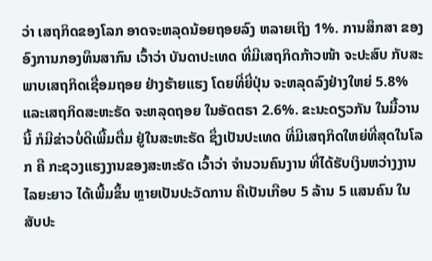ວ່າ ເສຖກິດຂອງໂລກ ອາດຈະຫລຸດນ້ອຍຖອຍລົງ ຫລາຍເຖິງ 1%. ການສຶກສາ ຂອງອົງການກອງທຶນສາກົນ ເວົ້າວ່າ ບັນດາປະເທດ ທີ່ມີເສຖກິດກ້າວໜ້າ ຈະປະສົບ ກັບສະພາບເສຖກິດເຊື່ອມຖອຍ ຢ່າງຮ້າຍແຮງ ໂດຍທີ່ຍີ່ປຸ່ນ ຈະຫລຸດລົງຢ່າງໃຫຍ່ 5.8% ແລະເສຖກິດສະຫະຣັດ ຈະຫລຸດຖອຍ ໃນອັດຕຣາ 2.6%. ຂະນະດຽວກັນ ໃນມື້ວານນີ້ ກໍມີຂ່າວບໍ່ດີເພີ້ມຕື່ມ ຢູ່ໃນສະຫະຣັດ ຊຶ່ງເປັນປະເທດ ທີ່ມີເສຖກິດໃຫຍ່ທີ່ສຸດໃນໂລກ ຄື ກະຊວງແຮງງານຂອງສະຫະຣັດ ເວົ້າວ່າ ຈຳນວນຄົນງານ ທີ່ໄດ້ຮັບເງິນຫວ່າງງານ ໄລຍະຍາວ ໄດ້ເພີ້ມຂຶ້ນ ຫຼາຍເປັນປະວັດການ ຄືເປັນເກືອບ 5 ລ້ານ 5 ແສນຄົນ ໃນສັບປະ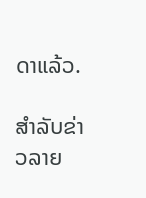ດາແລ້ວ.

ສຳລັບຂ່າວລາຍ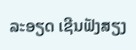ລະອຽດ ເຊີນຟັງສຽງ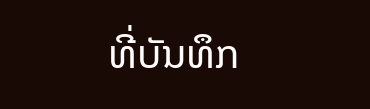ທີ່ບັນທຶກ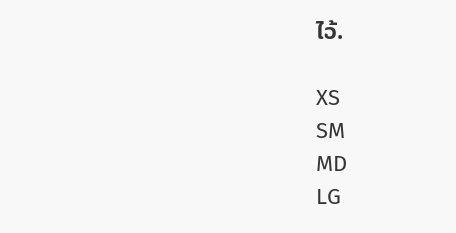ໄວ້.

XS
SM
MD
LG